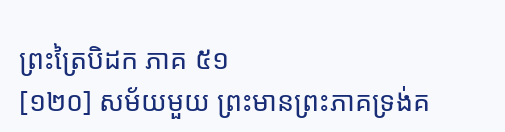ព្រះត្រៃបិដក ភាគ ៥១
[១២០] សម័យមួយ ព្រះមានព្រះភាគទ្រង់គ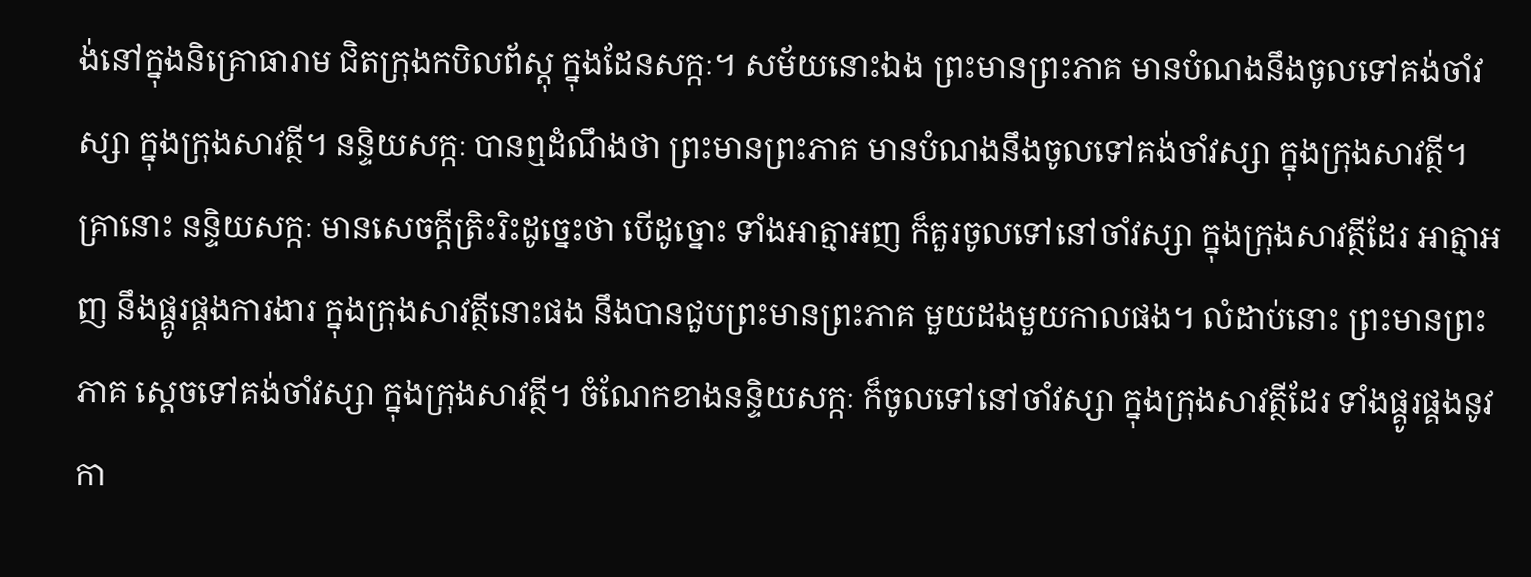ង់នៅក្នុងនិគ្រោធារាម ជិតក្រុងកបិលព័ស្តុ ក្នុងដែនសក្កៈ។ សម័យនោះឯង ព្រះមានព្រះភាគ មានបំណងនឹងចូលទៅគង់ចាំវស្សា ក្នុងក្រុងសាវត្ថី។ នន្ទិយសក្កៈ បានឮដំណឹងថា ព្រះមានព្រះភាគ មានបំណងនឹងចូលទៅគង់ចាំវស្សា ក្នុងក្រុងសាវត្ថី។ គ្រានោះ នន្ទិយសក្កៈ មានសេចក្តីត្រិះរិះដូច្នេះថា បើដូច្នោះ ទាំងអាត្មាអញ ក៏គួរចូលទៅនៅចាំវស្សា ក្នុងក្រុងសាវត្ថីដែរ អាត្មាអញ នឹងផ្គូរផ្គងការងារ ក្នុងក្រុងសាវត្ថីនោះផង នឹងបានជួបព្រះមានព្រះភាគ មួយដងមួយកាលផង។ លំដាប់នោះ ព្រះមានព្រះភាគ ស្តេចទៅគង់ចាំវស្សា ក្នុងក្រុងសាវត្ថី។ ចំណែកខាងនន្ទិយសក្កៈ ក៏ចូលទៅនៅចាំវស្សា ក្នុងក្រុងសាវត្ថីដែរ ទាំងផ្គូរផ្គងនូវកា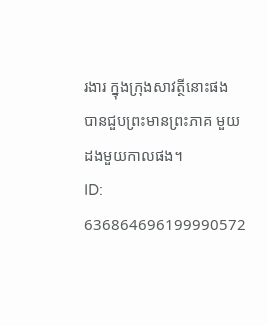រងារ ក្នុងក្រុងសាវត្ថីនោះផង បានជួបព្រះមានព្រះភាគ មួយដងមួយកាលផង។
ID: 636864696199990572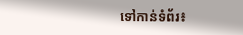ទៅកាន់ទំព័រ៖